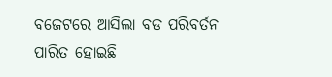ବଜେଟରେ ଆସିଲା ବଡ ପରିବର୍ତନ ପାରିତ ହୋଇଛି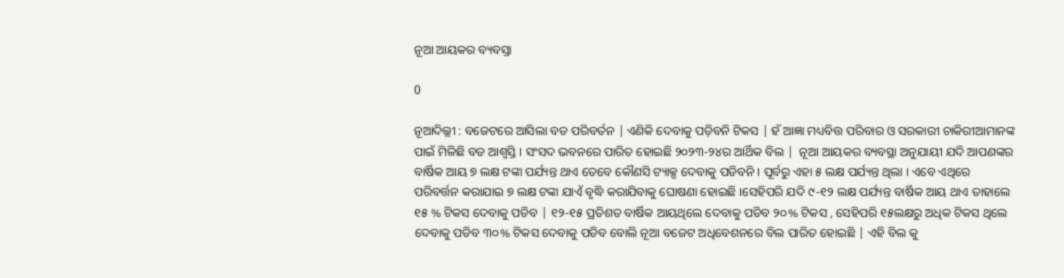ନୂଆ ଆୟକର ବ୍ୟବସ୍ତା

0

ନୂଆଦିଲ୍ଲୀ : ବଜେଟରେ ଆସିଲା ବଡ ପରିବର୍ତନ | ଏଣିକି ଦେବାକୁ ପଡ଼ିବନି ଟିକସ | ହଁ ଆଜ୍ଞା ମଧ୍ୟବିତ୍ତ ପରିବାର ଓ ସରକାରୀ ଚାକିରୀଆମାନଙ୍କ ପାଇଁ ମିଳିଛି ବଡ ଆଶ୍ୱସ୍ତି । ସଂସଦ ଭବନରେ ପାରିତ ହୋଇଛି ୨୦୨୩-୨୪ର ଆର୍ଥିକ ବିଲ |  ନୂଆ ଆୟକର ବ୍ୟବସ୍ଥା ଅନୁଯାୟୀ ଯଦି ଆପଣଙ୍କର ବାର୍ଷିକ ଆୟ ୭ ଲକ୍ଷ ଟଙ୍କା ପର୍ଯ୍ୟନ୍ତ ଥାଏ ତେବେ କୌଣସି ଟ୍ୟାକ୍ସ ଦେବାକୁ ପଡିବନି । ପୂର୍ବରୁ ଏହା ୫ ଲକ୍ଷ ପର୍ଯ୍ୟନ୍ତ ଥିଲା । ଏବେ ଏଥିରେ ପରିବର୍ତ୍ତନ କରାଯାଇ ୭ ଲକ୍ଷ ଟଙ୍କା ଯାଏଁ ବୃଦ୍ଧି କରାଯିବାକୁ ଘୋଷଣା ହୋଇଛି ।ସେହିପରି ଯଦି ୯-୧୨ ଲକ୍ଷ ପର୍ଯ୍ୟନ୍ତ ବାର୍ଷିକ ଆୟ ଥାଏ ତାହାଲେ ୧୫ % ଟିକସ ଦେବାକୁ ପଡିବ | ୧୨-୧୫ ପ୍ରତିଶତ ବାର୍ଷିକ ଆୟଥିଲେ ଦେବାକୁ ପଡିବ ୨୦% ଟିକସ , ସେହିପରି ୧୫ଲକ୍ଷରୁ ଅଧିକ ଟିକସ ଥିଲେ ଦେବାକୁ ପଡିବ ୩୦% ଟିକସ ଦେବାକୁ ପଡିବ ବୋଲି ନୂଆ ବଜେଟ ଅଧିବେଶନରେ ବିଲ ପାରିତ ହୋଇଛି | ଏହି ବିଲ କୁ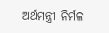ଅର୍ଥମନ୍ତ୍ରୀ ନିର୍ମଳ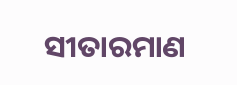ସୀତାରମାଣ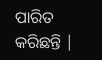ପାରିତ କରିଛନ୍ତି |